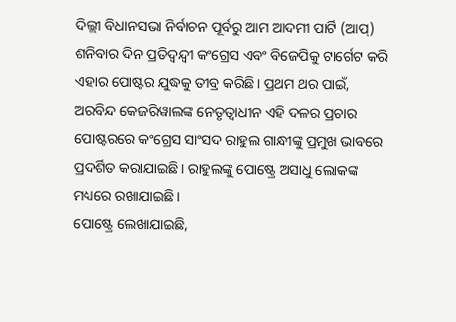ଦିଲ୍ଲୀ ବିଧାନସଭା ନିର୍ବାଚନ ପୂର୍ବରୁ ଆମ ଆଦମୀ ପାର୍ଟି (ଆପ୍) ଶନିବାର ଦିନ ପ୍ରତିଦ୍ୱନ୍ଦ୍ୱୀ କଂଗ୍ରେସ ଏବଂ ବିଜେପିକୁ ଟାର୍ଗେଟ କରି ଏହାର ପୋଷ୍ଟର ଯୁଦ୍ଧକୁ ତୀବ୍ର କରିଛି। ପ୍ରଥମ ଥର ପାଇଁ, ଅରବିନ୍ଦ କେଜରିୱାଲଙ୍କ ନେତୃତ୍ୱାଧୀନ ଏହି ଦଳର ପ୍ରଚାର ପୋଷ୍ଟରରେ କଂଗ୍ରେସ ସାଂସଦ ରାହୁଲ ଗାନ୍ଧୀଙ୍କୁ ପ୍ରମୁଖ ଭାବରେ ପ୍ରଦର୍ଶିତ କରାଯାଇଛି। ରାହୁଲଙ୍କୁ ପୋଷ୍ଟ୍ରେ ଅସାଧୁ ଲୋକଙ୍କ ମଧ୍ୟରେ ରଖାଯାଇଛି।
ପୋଷ୍ଟ୍ରେ ଲେଖାଯାଇଛି,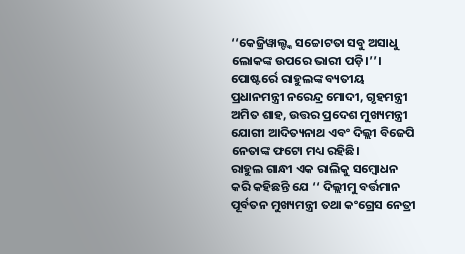‘‘କେଜ୍ରିୱାଲ୍ଙ୍କ ସଚ୍ଚୋଟତା ସବୁ ଅସାଧୁ ଲୋକଙ୍କ ଉପରେ ଭାରୀ ପଡ଼ି।’’। ପୋଷ୍ଟର୍ରେ ରାହୁଲଙ୍କ ବ୍ୟତୀୟ ପ୍ରଧାନମନ୍ତ୍ରୀ ନରେନ୍ଦ୍ର ମୋଦୀ, ଗୃହମନ୍ତ୍ରୀ ଅମିତ ଶାହ, ଉତ୍ତର ପ୍ରଦେଶ ମୁଖ୍ୟମନ୍ତ୍ରୀ ଯୋଗୀ ଆଦିତ୍ୟନାଥ ଏବଂ ଦିଲ୍ଲୀ ବିଜେପି ନେତାଙ୍କ ଫଟୋ ମଧ୍ୟ ରହିଛି।
ରାହୁଲ ଗାନ୍ଧୀ ଏକ ରାଲିକୁ ସମ୍ବୋଧନ କରି କହିଛନ୍ତି ଯେ ‘‘ ଦିଲ୍ଲୀମୁ ବର୍ତ୍ତମାନ ପୂର୍ବତନ ମୁଖ୍ୟମନ୍ତ୍ରୀ ତଥା କଂଗ୍ରେସ ନେତ୍ରୀ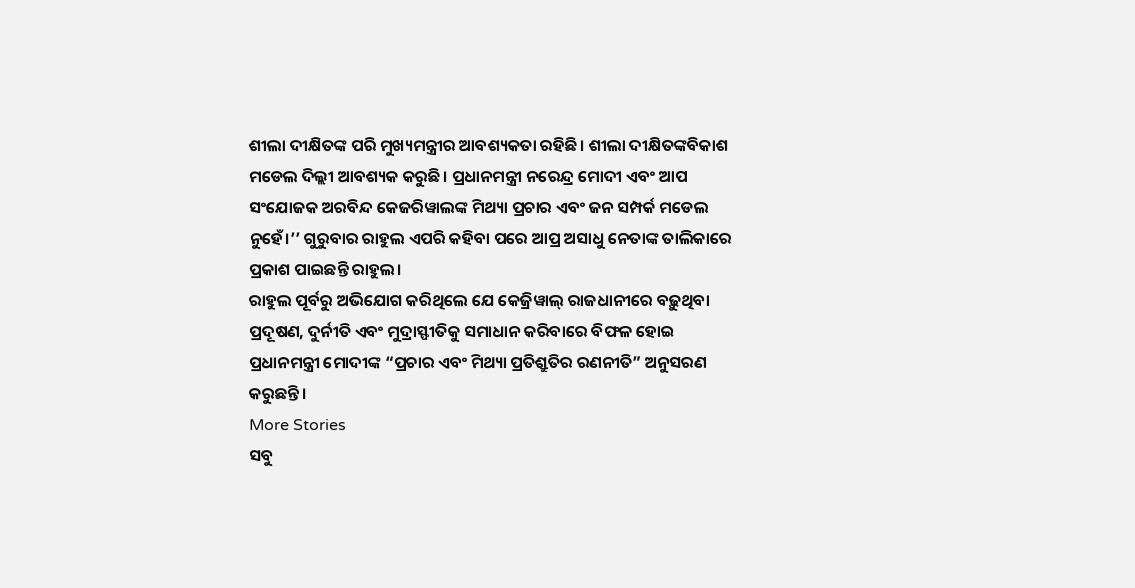ଶୀଲା ଦୀକ୍ଷିତଙ୍କ ପରି ମୁଖ୍ୟମନ୍ତ୍ରୀର ଆବଶ୍ୟକତା ରହିଛି। ଶୀଲା ଦୀକ୍ଷିତଙ୍କବିକାଶ ମଡେଲ ଦିଲ୍ଲୀ ଆବଶ୍ୟକ କରୁଛି। ପ୍ରଧାନମନ୍ତ୍ରୀ ନରେନ୍ଦ୍ର ମୋଦୀ ଏବଂ ଆପ ସଂଯୋଜକ ଅରବିନ୍ଦ କେଜରିୱାଲଙ୍କ ମିଥ୍ୟା ପ୍ରଚାର ଏବଂ ଜନ ସମ୍ପର୍କ ମଡେଲ ନୁହେଁ।’’ ଗୁରୁବାର ରାହୁଲ ଏପରି କହିବା ପରେ ଆପ୍ର ଅସାଧୁ ନେତାଙ୍କ ତାଲିକାରେ ପ୍ରକାଶ ପାଇଛନ୍ତି ରାହୁଲ।
ରାହୁଲ ପୂର୍ବରୁ ଅଭିଯୋଗ କରିଥିଲେ ଯେ କେଜ୍ରିୱାଲ୍ ରାଜଧାନୀରେ ବଢ଼ୁଥିବା ପ୍ରଦୂଷଣ, ଦୁର୍ନୀତି ଏବଂ ମୁଦ୍ରାସ୍ଫୀତିକୁ ସମାଧାନ କରିବାରେ ବିଫଳ ହୋଇ ପ୍ରଧାନମନ୍ତ୍ରୀ ମୋଦୀଙ୍କ “ପ୍ରଚାର ଏବଂ ମିଥ୍ୟା ପ୍ରତିଶ୍ରୁତିର ରଣନୀତି” ଅନୁସରଣ କରୁଛନ୍ତି।
More Stories
ସବୁ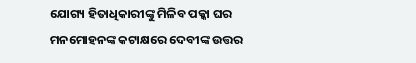ଯୋଗ୍ୟ ହିତାଧିକାରୀଙ୍କୁ ମିଳିବ ପକ୍କା ଘର
ମନମୋହନଙ୍କ କଟାକ୍ଷରେ ଦେବୀଙ୍କ ଉତ୍ତର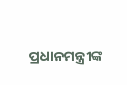ପ୍ରଧାନମନ୍ତ୍ରୀଙ୍କ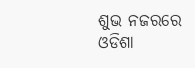ଶୁଭ ନଜରରେ ଓଡିଶା